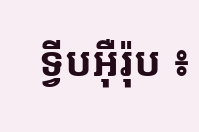ទ្វីបអ៊ឺរ៉ុប ៖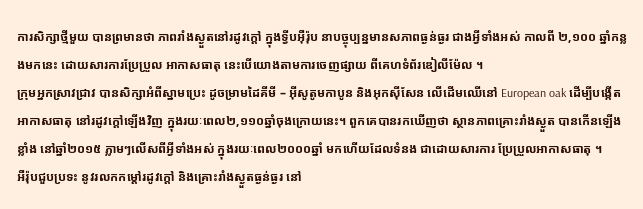ការសិក្សាថ្មីមួយ បានព្រមានថា ភាពរាំងស្ងួតនៅរដូវក្តៅ ក្នុងទ្វីបអ៊ឺរ៉ុប នាបច្ចុប្បន្នមានសភាពធ្ងន់ធ្ងរ ជាងអ្វីទាំងអស់ កាលពី ២,១០០ ឆ្នាំកន្លងមកនេះ ដោយសារការប្រែប្រួល អាកាសធាតុ នេះបើយោងតាមការចេញផ្សាយ ពីគេហទំព័រឌៀលីម៉ែល ។
ក្រុមអ្នកស្រាវជ្រាវ បានសិក្សាអំពីស្នាមប្រេះ ដូចម្រាមដៃគីមី – អ៊ីសូតូមកាបូន និងអុកស៊ីសែន លើដើមឈើនៅ European oak ដើម្បីបង្កើតអាកាសធាតុ នៅរដូវក្តៅឡើងវិញ ក្នុងរយៈពេល២,១១០ឆ្នាំចុងក្រោយនេះ។ ពួកគេបានរកឃើញថា ស្ថានភាពគ្រោះរាំងស្ងួត បានកើនឡើងខ្លាំង នៅឆ្នាំ២០១៥ ភ្លាមៗលើសពីអ្វីទាំងអស់ ក្នុងរយៈពេល២០០០ឆ្នាំ មកហើយដែលទំនង ជាដោយសារការ ប្រែប្រួលអាកាសធាតុ ។
អឺរ៉ុបជួបប្រទះ នូវរលកកម្តៅរដូវក្តៅ និងគ្រោះរាំងស្ងួតធ្ងន់ធ្ងរ នៅ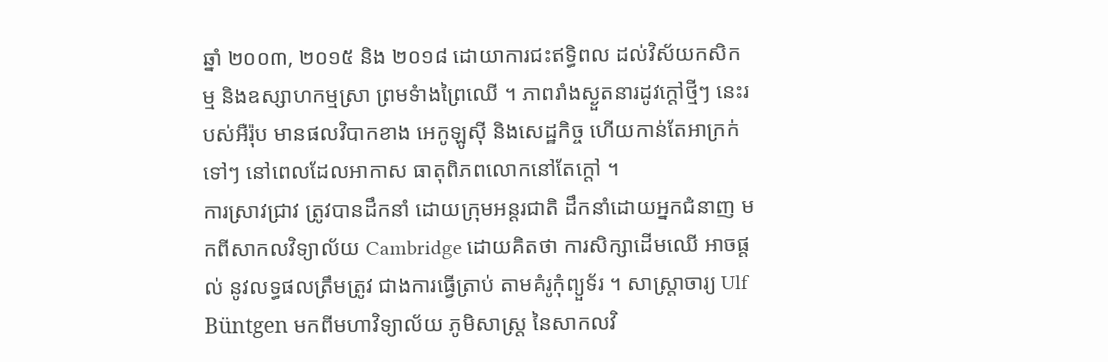ឆ្នាំ ២០០៣, ២០១៥ និង ២០១៨ ដោយាការជះឥទ្ធិពល ដល់វិស័យកសិកម្ម និងឧស្សាហកម្មស្រា ព្រមទំាងព្រៃឈើ ។ ភាពរាំងស្ងួតនារដូវក្តៅថ្មីៗ នេះរបស់អឺរ៉ុប មានផលវិបាកខាង អេកូឡូស៊ី និងសេដ្ឋកិច្ច ហើយកាន់តែអាក្រក់ទៅៗ នៅពេលដែលអាកាស ធាតុពិភពលោកនៅតែក្តៅ ។
ការស្រាវជ្រាវ ត្រូវបានដឹកនាំ ដោយក្រុមអន្តរជាតិ ដឹកនាំដោយអ្នកជំនាញ មកពីសាកលវិទ្យាល័យ Cambridge ដោយគិតថា ការសិក្សាដើមឈើ អាចផ្តល់ នូវលទ្ធផលត្រឹមត្រូវ ជាងការធ្វើត្រាប់ តាមគំរូកុំព្យួទ័រ ។ សាស្ត្រាចារ្យ Ulf Büntgen មកពីមហាវិទ្យាល័យ ភូមិសាស្ត្រ នៃសាកលវិ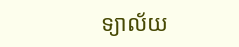ទ្យាល័យ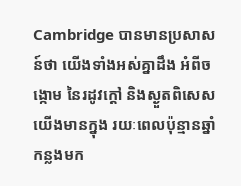Cambridge បានមានប្រសាសន៍ថា យើងទាំងអស់គ្នាដឹង អំពីចង្កោម នៃរដូវក្តៅ និងស្ងួតពិសេស យើងមានក្នុង រយៈពេលប៉ុន្មានឆ្នាំកន្លងមក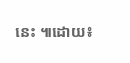នេះ ៕ដោយ៖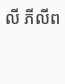លី ភីលីព